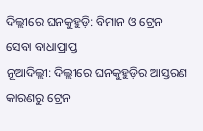ଦିଲ୍ଲୀରେ ଘନକୁହୁଡ଼ି: ବିମାନ ଓ ଟ୍ରେନ ସେବା ବାଧାପ୍ରାପ୍ତ
ନୂଆଦିଲ୍ଲୀ: ଦିଲ୍ଲୀରେ ଘନକୁହୁଡ଼ିର ଆସ୍ତରଣ କାରଣରୁ ଟ୍ରେନ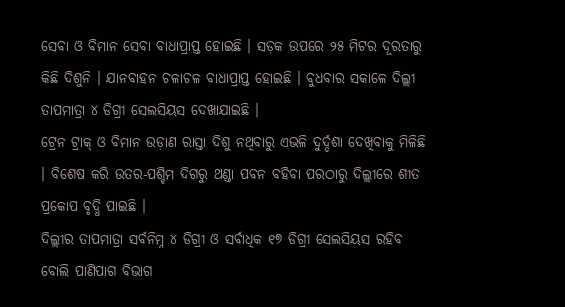ସେବା ଓ ବିମାନ ସେବା ବାଧାପ୍ରାପ୍ତ ହୋଇଛି । ସଡ଼କ ଉପରେ ୨୫ ମିଟର ଦୂରତାରୁ କିଛି ଦିଶୁନି । ଯାନବାହନ ଚଳାଚଳ ବାଧାପ୍ରାପ୍ତ ହୋଇଛି । ବୁଧବାର ସକାଳେ ଦିଲ୍ଲୀ ତାପମାତ୍ରା ୪ ଡିଗ୍ରୀ ସେଲସିୟସ ଦେଖାଯାଇଛି ।
ଟ୍ରେନ ଟ୍ରାକ୍ ଓ ବିମାନ ଉଡ଼ାଣ ରାସ୍ତା ଦିଶୁ ନଥିବାରୁ ଏଭଳି ଦୁର୍ଦ୍ଦଶା ଦେଖିବାକୁ ମିଳିଛି । ବିଶେଷ କରି ଉତର-ପଶ୍ଚିମ ଦିଗରୁ ଥଣ୍ଡା ପବନ ବହିବା ପରଠାରୁ ଦିଲ୍ଲୀରେ ଶୀତ ପ୍ରକୋପ ବୃଦ୍ଧି ପାଇଛି ।
ଦିଲ୍ଲୀର ତାପମାତ୍ରା ସର୍ବନିମ୍ନ ୪ ଡିଗ୍ରୀ ଓ ସର୍ବାଧିକ ୧୭ ଡିଗ୍ରୀ ସେଲସିୟସ ରହିବ ବୋଲି ପାଣିପାଗ ବିଭାଗ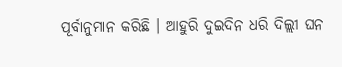ପୂର୍ବାନୁମାନ କରିଛି । ଆହୁରି ଦୁଇଦିନ ଧରି ଦିଲ୍ଲୀ ଘନ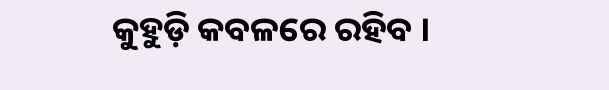କୁହୁଡ଼ି କବଳରେ ରହିବ ।